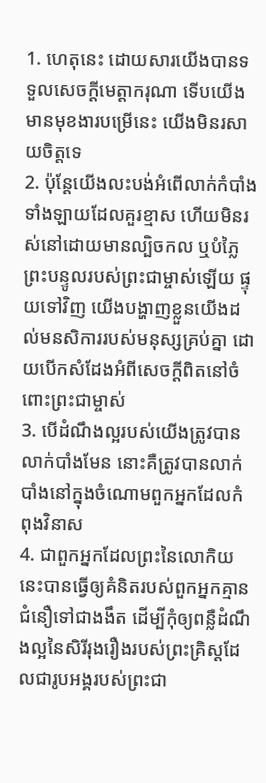1. ហេតុនេះ ដោយសារយើងបានទទួលសេចក្ដីមេត្ដាករុណា ទើបយើងមានមុខងារបម្រើនេះ យើងមិនរសាយចិត្ដទេ
2. ប៉ុន្ដែយើងលះបង់អំពើលាក់កំបាំងទាំងឡាយដែលគួរខ្មាស ហើយមិនរស់នៅដោយមានល្បិចកល ឬបំភ្លៃព្រះបន្ទូលរបស់ព្រះជាម្ចាស់ឡើយ ផ្ទុយទៅវិញ យើងបង្ហាញខ្លួនយើងដល់មនសិការរបស់មនុស្សគ្រប់គ្នា ដោយបើកសំដែងអំពីសេចក្ដីពិតនៅចំពោះព្រះជាម្ចាស់
3. បើដំណឹងល្អរបស់យើងត្រូវបានលាក់បាំងមែន នោះគឺត្រូវបានលាក់បាំងនៅក្នុងចំណោមពួកអ្នកដែលកំពុងវិនាស
4. ជាពួកអ្នកដែលព្រះនៃលោកិយនេះបានធ្វើឲ្យគំនិតរបស់ពួកអ្នកគ្មានជំនឿទៅជាងងឹត ដើម្បីកុំឲ្យពន្លឺដំណឹងល្អនៃសិរីរុងរឿងរបស់ព្រះគ្រិស្ដដែលជារូបអង្គរបស់ព្រះជា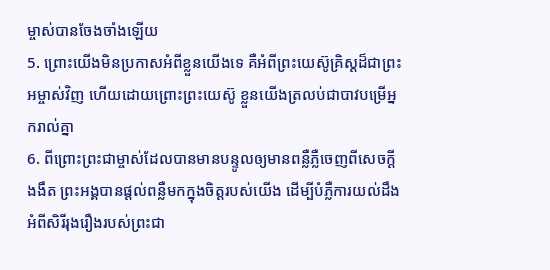ម្ចាស់បានចែងចាំងឡើយ
5. ព្រោះយើងមិនប្រកាសអំពីខ្លួនយើងទេ គឺអំពីព្រះយេស៊ូគ្រិស្ដដ៏ជាព្រះអម្ចាស់វិញ ហើយដោយព្រោះព្រះយេស៊ូ ខ្លួនយើងត្រលប់ជាបាវបម្រើអ្នករាល់គ្នា
6. ពីព្រោះព្រះជាម្ចាស់ដែលបានមានបន្ទូលឲ្យមានពន្លឺភ្លឺចេញពីសេចក្ដីងងឹត ព្រះអង្គបានផ្ដល់ពន្លឺមកក្នុងចិត្ដរបស់យើង ដើម្បីបំភ្លឺការយល់ដឹងអំពីសិរីរុងរឿងរបស់ព្រះជា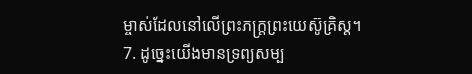ម្ចាស់ដែលនៅលើព្រះភក្រ្ដព្រះយេស៊ូគ្រិស្ដ។
7. ដូច្នេះយើងមានទ្រព្យសម្ប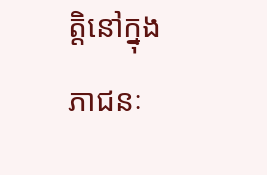ត្ដិនៅក្នុងភាជនៈ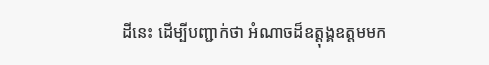ដីនេះ ដើម្បីបញ្ជាក់ថា អំណាចដ៏ឧត្ដុង្គឧត្ដមមក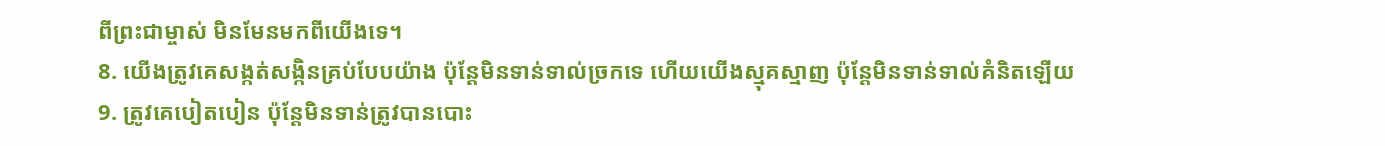ពីព្រះជាម្ចាស់ មិនមែនមកពីយើងទេ។
8. យើងត្រូវគេសង្កត់សង្កិនគ្រប់បែបយ៉ាង ប៉ុន្ដែមិនទាន់ទាល់ច្រកទេ ហើយយើងស្មុគស្មាញ ប៉ុន្ដែមិនទាន់ទាល់គំនិតឡើយ
9. ត្រូវគេបៀតបៀន ប៉ុន្ដែមិនទាន់ត្រូវបានបោះ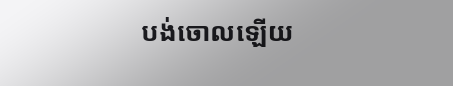បង់ចោលឡើយ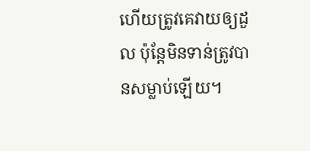ហើយត្រូវគេវាយឲ្យដួល ប៉ុន្ដែមិនទាន់ត្រូវបានសម្លាប់ឡើយ។